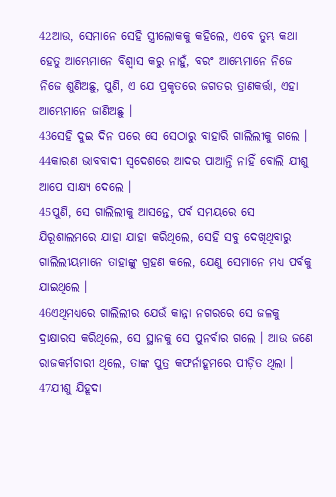42ଆଉ, ସେମାନେ ସେହି ସ୍ତ୍ରୀଲୋକକୁ କହିଲେ, ଏବେ ତୁମ୍ଭ କଥା ହେତୁ ଆମ୍ଭେମାନେ ବିଶ୍ୱାସ କରୁ ନାହୁଁ, ବରଂ ଆମ୍ଭେମାନେ ନିଜେ ନିଜେ ଶୁଣିଅଛୁ, ପୁଣି, ଏ ଯେ ପ୍ରକୃତରେ ଜଗତର ତ୍ରାଣକର୍ତ୍ତା, ଏହା ଆମ୍ଭେମାନେ ଜାଣିଅଛୁ ।
43ସେହି ଦୁଇ ଦିନ ପରେ ସେ ସେଠାରୁ ବାହାରି ଗାଲିଲୀକୁ ଗଲେ ।
44କାରଣ ଭାବବାଦୀ ସ୍ୱଦେଶରେ ଆଦର ପାଆନ୍ତି ନାହିଁ ବୋଲି ଯୀଶୁ ଆପେ ସାକ୍ଷ୍ୟ ଦେଲେ ।
45ପୁଣି, ସେ ଗାଲିଲୀକୁ ଆସନ୍ତେ, ପର୍ବ ସମୟରେ ସେ ଯିରୂଶାଲମରେ ଯାହା ଯାହା କରିଥିଲେ, ସେହି ସବୁ ଦେଖିଥିବାରୁ ଗାଲିଲୀୟମାନେ ତାହାଙ୍କୁ ଗ୍ରହଣ କଲେ, ଯେଣୁ ସେମାନେ ମଧ୍ୟ ପର୍ବକୁ ଯାଇଥିଲେ ।
46ଏଥିମଧ୍ୟରେ ଗାଲିଲୀର ଯେଉଁ କାନ୍ନା ନଗରରେ ସେ ଜଳକୁ ଦ୍ରାକ୍ଷାରସ କରିଥିଲେ, ସେ ସ୍ଥାନକୁ ସେ ପୁନର୍ବାର ଗଲେ । ଆଉ ଜଣେ ରାଜକର୍ମଚାରୀ ଥିଲେ, ତାଙ୍କ ପୁତ୍ର କଫର୍ନାହୂମରେ ପୀଡ଼ିତ ଥିଲା ।
47ଯୀଶୁ ଯିହୂଦା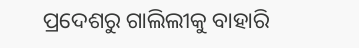ପ୍ରଦେଶରୁ ଗାଲିଲୀକୁ ବାହାରି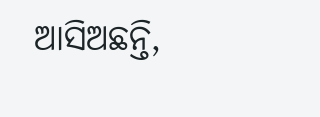ଆସିଅଛନ୍ତି,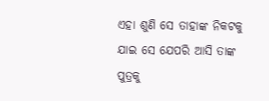ଏହା ଶୁଣି ସେ ତାହାଙ୍କ ନିକଟକୁ ଯାଇ ସେ ଯେପରି ଆସି ତାଙ୍କ ପୁତ୍ରକୁ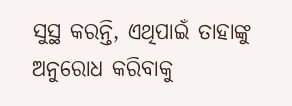ସୁସ୍ଥ କରନ୍ତି, ଏଥିପାଇଁ ତାହାଙ୍କୁ ଅନୁରୋଧ କରିବାକୁ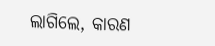ଲାଗିଲେ, କାରଣ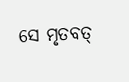ସେ ମୃତବତ୍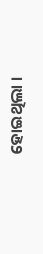ହୋଇଥିଲା ।